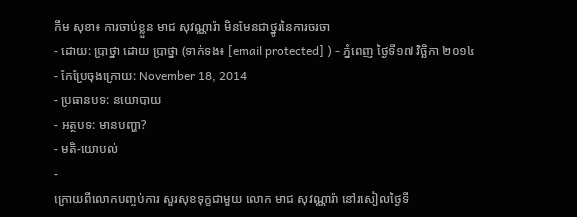កឹម សុខា៖ ការចាប់ខ្លួន មាជ សុវណ្ណារ៉ា មិនមែនជាថ្នូរនៃការចរចា
- ដោយ: ប្រាថ្នា ដោយ ប្រាថ្នា (ទាក់ទង៖ [email protected] ) - ភ្នំពេញ ថ្ងៃទី១៧ វិច្ឆិកា ២០១៤
- កែប្រែចុងក្រោយ: November 18, 2014
- ប្រធានបទ: នយោបាយ
- អត្ថបទ: មានបញ្ហា?
- មតិ-យោបល់
-
ក្រោយពីលោកបញ្ចប់ការ សួរសុខទុក្ខជាមួយ លោក មាជ សុវណ្ណារ៉ា នៅរសៀលថ្ងៃទី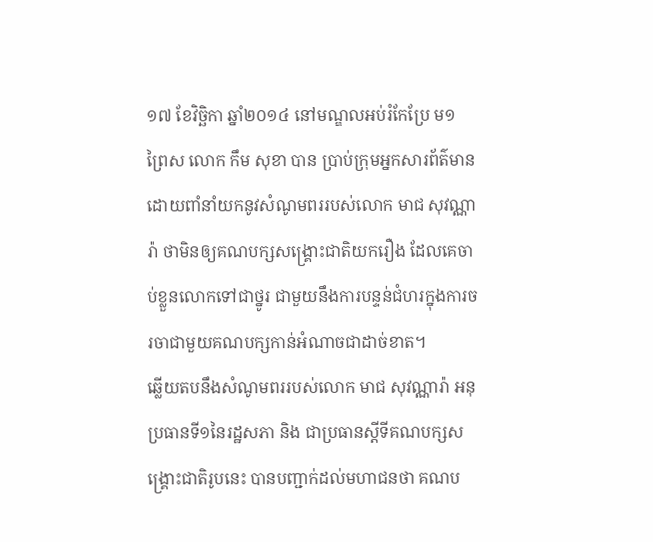១៧ ខែវិច្ឆិកា ឆ្នាំ២០១៤ នៅមណ្ឌលអប់រំកែប្រែ ម១ ព្រៃស លោក កឹម សុខា បាន ប្រាប់ក្រុមអ្នកសារព័ត៌មាន ដោយពាំនាំយកនូវសំណូមពររបស់លោក មាជ សុវណ្ណារ៉ា ថាមិនឲ្យគណបក្សសង្រ្គោះជាតិយករឿង ដែលគេចាប់ខ្លួនលោកទៅជាថ្នូរ ជាមួយនឹងការបន្ទន់ជំហរក្នុងការចរចាជាមួយគណបក្សកាន់អំណាចជាដាច់ខាត។
ឆ្លើយតបនឹងសំណូមពររបស់លោក មាជ សុវណ្ណារ៉ា អនុប្រធានទី១នៃរដ្ឋសភា និង ជាប្រធានស្តីទីគណបក្សសង្រ្គោះជាតិរូបនេះ បានបញ្ជាក់ដល់មហាជនថា គណប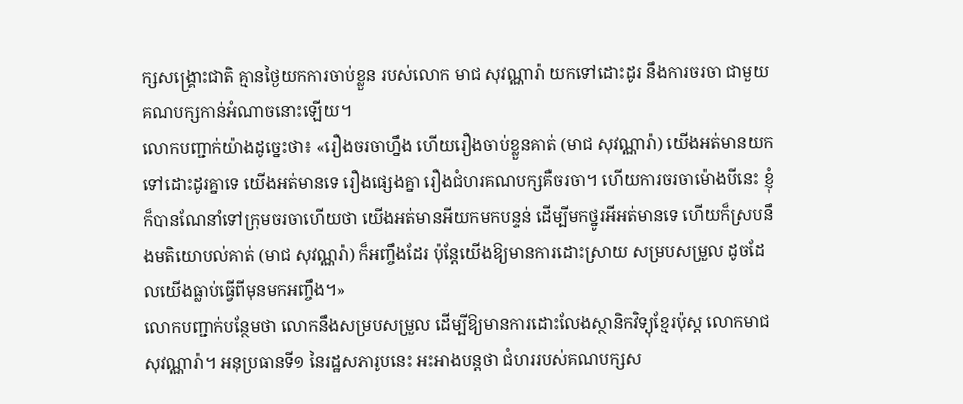ក្សសង្រ្គោះជាតិ គ្មានថ្ងៃយកការចាប់ខ្លួន របស់លោក មាជ សុវណ្ណារ៉ា យកទៅដោះដូរ នឹងការចរចា ជាមួយគណបក្សកាន់អំណាចនោះឡើយ។
លោកបញ្ជាក់យ៉ាងដូច្នេះថា៖ «រឿងចរចាហ្នឹង ហើយរឿងចាប់ខ្លួនគាត់ (មាជ សុវណ្ណារ៉ា) យើងអត់មានយកទៅដោះដូរគ្នាទេ យើងអត់មានទេ រឿងផ្សេងគ្នា រឿងជំហរគណបក្សគឺចរចា។ ហើយការចរចាម៉ោងបីនេះ ខ្ញុំក៏បានណែនាំទៅក្រុមចរចាហើយថា យើងអត់មានអីយកមកបន្ទន់ ដើម្បីមកថ្នូរអីអត់មានទេ ហើយក៏ស្របនឹងមតិយោបល់គាត់ (មាជ សុវណ្ណរ៉ា) ក៏អញ្ចឹងដែរ ប៉ុន្តែយើងឱ្យមានការដោះស្រាយ សម្របសម្រួល ដូចដែលយើងធ្លាប់ធ្វើពីមុនមកអញ្ចឹង។»
លោកបញ្ជាក់បន្ថែមថា លោកនឹងសម្របសម្រួល ដើម្បីឱ្យមានការដោះលែងស្ថានិកវិទ្យុខ្មែរប៉ុស្ត លោកមាជ សុវណ្ណារ៉ា។ អនុប្រធានទី១ នៃរដ្ឋសភារូបនេះ អះអាងបន្តថា ជំហររបស់គណបក្សស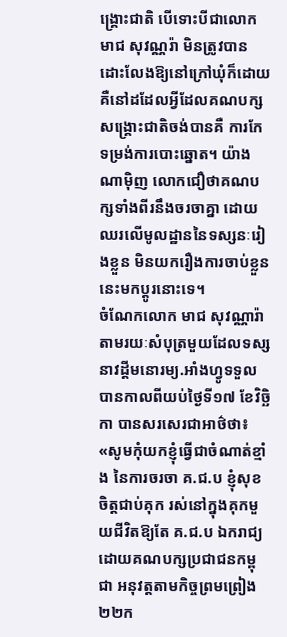ង្រ្គោះជាតិ បើទោះបីជាលោក មាជ សុវណ្ណរ៉ា មិនត្រូវបានដោះលែងឱ្យនៅក្រៅឃុំក៏ដោយ គឺនៅដដែលអ្វីដែលគណបក្សសង្រ្គោះជាតិចង់បានគឺ ការកែទម្រង់ការបោះឆ្នោត។ យ៉ាងណាម៉ិញ លោកជឿថាគណបក្សទាំងពីរនឹងចរចាគ្នា ដោយឈរលើមូលដ្ឋាននៃទស្សនៈរៀងខ្លួន មិនយករឿងការចាប់ខ្លួននេះមកប្តូរនោះទេ។
ចំណែកលោក មាជ សុវណ្ណារ៉ា តាមរយៈសំបុត្រមួយដែលទស្សនាវដ្ដីមនោរម្យ.អាំងហ្វូទទួលបានកាលពីយប់ថ្ងៃទី១៧ ខែវិច្ឆិកា បានសរសេរជាអាថ៌ថា៖ «សូមកុំយកខ្ញុំធ្វើជាចំណាត់ខ្មាំង នៃការចរចា គ.ជ.ប ខ្ញុំសុខចិត្តជាប់គុក រស់នៅក្នុងគុកមួយជីវិតឱ្យតែ គ.ជ.ប ឯករាជ្យ ដោយគណបក្សប្រជាជនកម្ពុជា អនុវត្តតាមកិច្ចព្រមព្រៀង ២២ក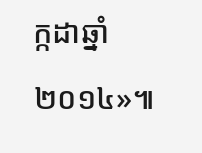ក្កដាឆ្នាំ ២០១៤»៕